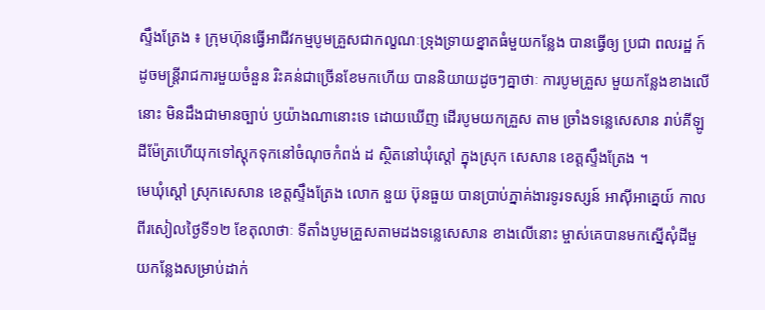ស្ទឹងត្រែង ៖ ក្រុមហ៊ុនធ្វើអាជីវកម្មបូមគ្រួសជាកល្ខណៈទ្រុងទ្រាយខ្នាតធំមួយកន្លែង បានធ្វើឲ្យ ប្រជា ពលរដ្ឋ ក៍ដូចមន្ត្រីរាជការមួយចំនួន រិះគន់ជាច្រើនខែមកហើយ បាននិយាយដូចៗគ្នាថាៈ ការបូមគ្រួស មួយកន្លែងខាងលើនោះ មិនដឹងជាមានច្បាប់ ឫយ៉ាងណានោះទេ ដោយឃើញ ដើរបូមយកគ្រួស តាម ច្រាំងទន្លេសេសាន រាប់គីឡូដីម៉ែត្រហើយុកទៅស្តុកទុកនៅចំណុចកំពង់ ដ ស្ថិតនៅឃុំស្តៅ ក្នុងស្រុក សេសាន ខេត្តសឹ្ទងត្រែង ។
មេឃុំស្តៅ ស្រុកសេសាន ខេត្តសឹ្ទងត្រែង លោក នួយ ប៊ុនធួយ បានប្រាប់ភ្នាគ់ងារទូរទស្សន៍ អាស៊ីអាគ្នេយ៍ កាលពីរសៀលថ្ងៃទី១២ ខែតុលាថាៈ ទីតាំងបូមគ្រួសតាមដងទន្លេសេសាន ខាងលើនោះ ម្ចាស់គេបានមកស្នើសុំដីមួយកន្លែងសម្រាប់ដាក់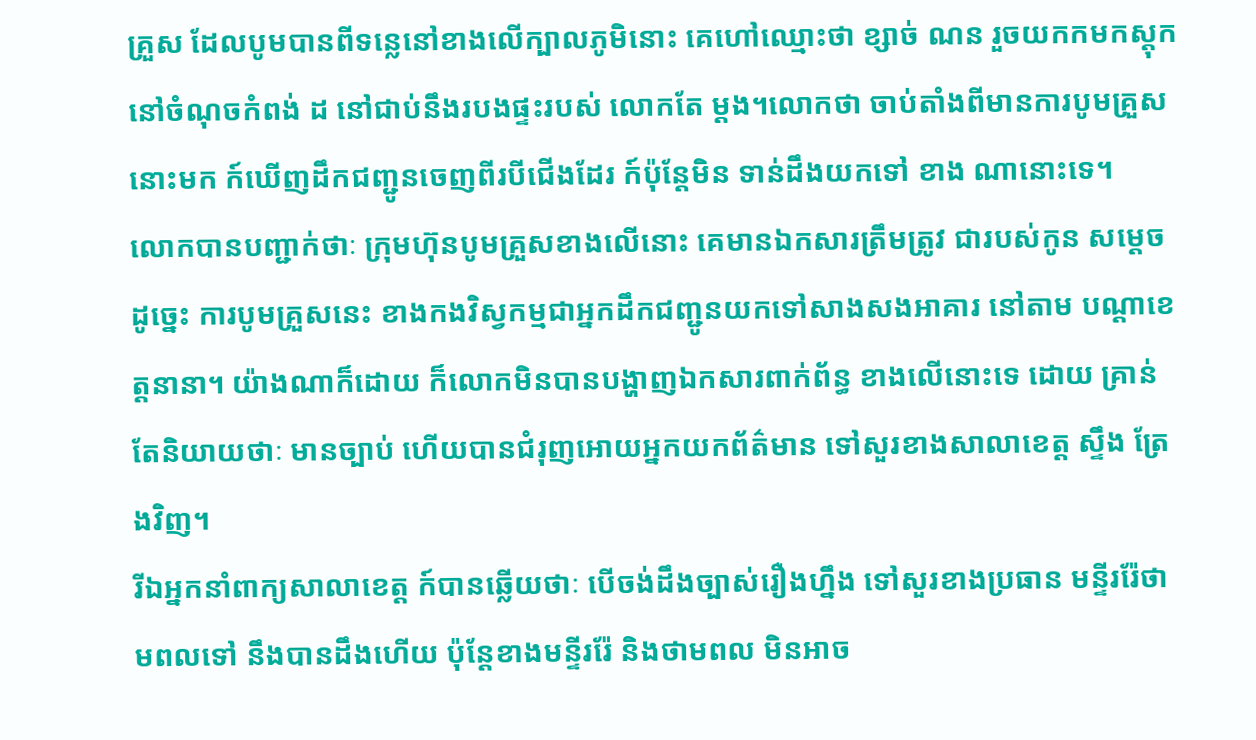គ្រួស ដែលបូមបានពីទន្លេនៅខាងលើក្បាលភូមិនោះ គេហៅឈ្មោះថា ខ្សាច់ ណន រួចយកកមកស្តុកនៅចំណុចកំពង់ ដ នៅជាប់នឹងរបងផ្ទះរបស់ លោកតែ ម្តង។លោកថា ចាប់តាំងពីមានការបូមគ្រួសនោះមក ក៍ឃើញដឹកជញ្ជូនចេញពីរបីជើងដែរ ក៍ប៉ុន្តែមិន ទាន់ដឹងយកទៅ ខាង ណានោះទេ។
លោកបានបញ្ជាក់ថាៈ ក្រុមហ៊ុនបូមគ្រួសខាងលើនោះ គេមានឯកសារត្រឹមត្រូវ ជារបស់កូន សម្តេច ដូច្នេះ ការបូមគ្រួសនេះ ខាងកងវិស្វកម្មជាអ្នកដឹកជញ្ជូនយកទៅសាងសងអាគារ នៅតាម បណ្តាខេត្តនានា។ យ៉ាងណាក៏ដោយ ក៏លោកមិនបានបង្ហាញឯកសារពាក់ព័ន្ធ ខាងលើនោះទេ ដោយ គ្រាន់តែនិយាយថាៈ មានច្បាប់ ហើយបានជំរុញអោយអ្នកយកព័ត៌មាន ទៅសួរខាងសាលាខេត្ត ស្ទឹង ត្រែងវិញ។
រីឯអ្នកនាំពាក្យសាលាខេត្ត ក៍បានឆ្លើយថាៈ បើចង់ដឹងច្បាស់រឿងហ្នឹង ទៅសួរខាងប្រធាន មន្ទីររ៉ែថាមពលទៅ នឹងបានដឹងហើយ ប៉ុន្តែខាងមន្ទីររ៉ែ និងថាមពល មិនអាច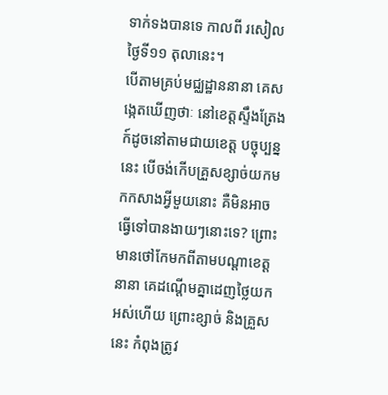ទាក់ទងបានទេ កាលពី រសៀលថ្ងៃទី១១ តុលានេះ។
បើតាមគ្រប់មជ្ឈដ្ឋាននានា គេសង្កេតឃើញថាៈ នៅខេត្តសឹ្ទងត្រែង ក៍ដូចនៅតាមជាយខេត្ត បច្ចុប្បន្ននេះ បើចង់កើបគ្រួសខ្សាច់យកមកកសាងអ្វីមួយនោះ គឺមិនអាចធ្វើទៅបានងាយៗនោះទេ? ព្រោះមានថៅកែមកពីតាមបណ្តាខេត្តនានា គេដណ្តើមគ្នាដេញថ្លៃយកអស់ហើយ ព្រោះខ្សាច់ និងគ្រួស នេះ កំពុងត្រូវ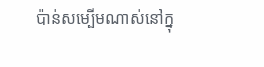ប៉ាន់សម្បើមណាស់នៅក្នុ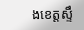ងខេត្តស្ទឹ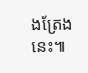ងត្រែងនេះ៕